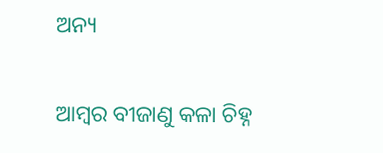ଅନ୍ୟ

ଆମ୍ବର ବୀଜାଣୁ କଳା ଚିହ୍ନ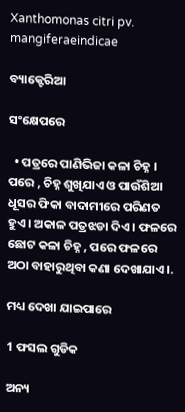Xanthomonas citri pv. mangiferaeindicae

ବ୍ୟାକ୍ଟେରିଆ

ସଂକ୍ଷେପରେ

  • ପତ୍ରରେ ପାଣିଭିଜା କଳା ଚିହ୍ନ । ପରେ , ଚିହ୍ନ ଶୁଖିଯାଏ ଓ ପାଉଁଶିଆ ଧୂସର ଫିକା ବାଦାମୀରେ ପରିଣତ ହୁଏ । ଅକାଳ ପତ୍ରଝଡା ଦିଏ । ଫଳରେ ଛୋଟ କଳା ଚିହ୍ନ , ପରେ ଫଳରେ ଅଠା ବାହାରୁଥିବା କଣା ଦେଖାଯାଏ ।.

ମଧ୍ୟ ଦେଖା ଯାଇପାରେ

1 ଫସଲ ଗୁଡିକ

ଅନ୍ୟ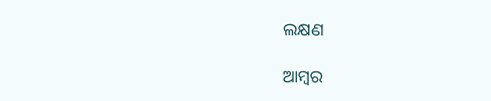ଲକ୍ଷଣ

ଆମ୍ବର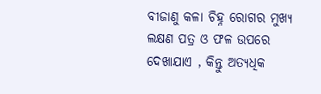ବୀଜାଣୁ କଳା ଚିହ୍ନ ରୋଗର ମୁଖ୍ୟ ଲକ୍ଷଣ ପତ୍ର ଓ ଫଳ ଉପରେ ଦେଖାଯାଏ , କିନ୍ତୁ ଅତ୍ୟଧିକ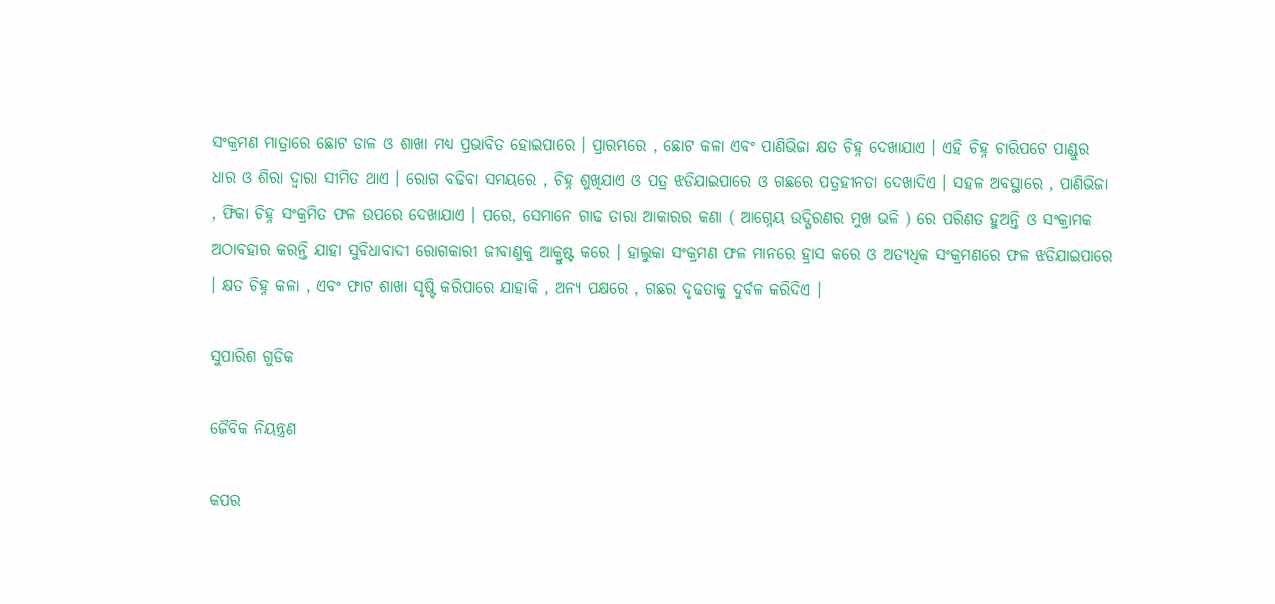ସଂକ୍ରମଣ ମାତ୍ରାରେ ଛୋଟ ଡାଳ ଓ ଶାଖା ମଧ୍ୟ ପ୍ରଭାବିତ ହୋଇପାରେ । ପ୍ରାରମ୍ଭରେ , ଛୋଟ କଳା ଏବଂ ପାଣିଭିଜା କ୍ଷତ ଚିହ୍ନ ଦେଖାଯାଏ । ଏହି ଚିହ୍ନ ଚାରିପଟେ ପାଣ୍ଡୁର ଧାର ଓ ଶିରା ଦ୍ଵାରା ସୀମିତ ଥାଏ । ରୋଗ ବଢିବା ସମୟରେ , ଚିହ୍ନ ଶୁଖିଯାଏ ଓ ପତ୍ର ଝଡିଯାଇପାରେ ଓ ଗଛରେ ପତ୍ରହୀନତା ଦେଖାଦିଏ । ସହଳ ଅବସ୍ଥାରେ , ପାଣିଭିଜା , ଫିକା ଚିହ୍ନ ସଂକ୍ରମିତ ଫଳ ଉପରେ ଦେଖାଯାଏ । ପରେ, ସେମାନେ ଗାଢ ତାରା ଆକାରର କଣା ( ଆଗ୍ନେୟ ଉଦ୍ଗିରଣର ମୁଖ ଭଳି ) ରେ ପରିଣତ ହୁଅନ୍ତି ଓ ସଂକ୍ରାମକ ଅଠାବହାର କରନ୍ତି ଯାହା ସୁବିଧାବାଦୀ ରୋଗକାରୀ ଜୀବାଣୁକୁ ଆକ୍ରୁଷ୍ଟ କରେ । ହାଲୁକା ସଂକ୍ରମଣ ଫଳ ମାନରେ ହ୍ରାସ କରେ ଓ ଅତ୍ୟଧିକ ସଂକ୍ରମଣରେ ଫଳ ଝଡିଯାଇପାରେ । କ୍ଷତ ଚିହ୍ନ କଳା , ଏବଂ ଫାଟ ଶାଖା ସୃଷ୍ଟି କରିପାରେ ଯାହାକି , ଅନ୍ୟ ପକ୍ଷରେ , ଗଛର ଦୃଢତାକୁ ଦୁର୍ବଳ କରିଦିଏ ।

ସୁପାରିଶ ଗୁଡିକ

ଜୈବିକ ନିୟନ୍ତ୍ରଣ

କପର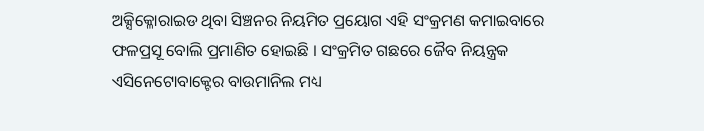ଅକ୍ସିକ୍ଳୋରାଇଡ ଥିବା ସିଞ୍ଚନର ନିୟମିତ ପ୍ରୟୋଗ ଏହି ସଂକ୍ରମଣ କମାଇବାରେ ଫଳପ୍ରସୂ ବୋଲି ପ୍ରମାଣିତ ହୋଇଛି । ସଂକ୍ରମିତ ଗଛରେ ଜୈବ ନିୟନ୍ତ୍ରକ ଏସିନେଟୋବାକ୍ଟେର ବାଉମାନିଲ ମଧ୍ୟ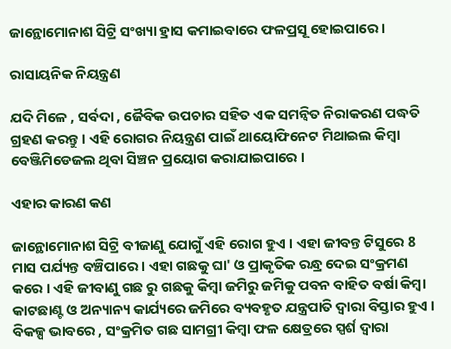ଜାନ୍ଥୋମୋନାଶ ସିଟ୍ରି ସଂଖ୍ୟା ହ୍ରାସ କମାଇବାରେ ଫଳପ୍ରସୂ ହୋଇପାରେ ।

ରାସାୟନିକ ନିୟନ୍ତ୍ରଣ

ଯଦି ମିଳେ , ସର୍ବଦା , ଜୈବିକ ଉପଚାର ସହିତ ଏକ ସମନ୍ଵିତ ନିରାକରଣ ପଦ୍ଧତି ଗ୍ରହଣ କରନ୍ତୁ । ଏହି ରୋଗର ନିୟନ୍ତ୍ରଣ ପାଇଁ ଥାୟୋଫିନେଟ ମିଥାଇଲ କିମ୍ବା ବେଞ୍ଜିମିଡେଜଲ ଥିବା ସିଞ୍ଚନ ପ୍ରୟୋଗ କରାଯାଇପାରେ ।

ଏହାର କାରଣ କଣ

ଜାନ୍ଥୋମୋନାଶ ସିଟ୍ରି ବୀଜାଣୁ ଯୋଗୁଁ ଏହି ରୋଗ ହୁଏ । ଏହା ଜୀବନ୍ତ ଟିସୁରେ 8 ମାସ ପର୍ଯ୍ୟନ୍ତ ବଞ୍ଚିପାରେ । ଏହା ଗଛକୁ ଘା' ଓ ପ୍ରାକୃତିକ ରନ୍ଧ୍ର ଦେଇ ସଂକ୍ରମଣ କରେ । ଏହି ଜୀବାଣୁ ଗଛ ରୁ ଗଛକୁ କିମ୍ବା ଜମିରୁ ଜମିକୁ ପବନ ବାହିତ ବର୍ଷା କିମ୍ବା କାଟଛାଣ୍ଟ ଓ ଅନ୍ୟାନ୍ୟ କାର୍ଯ୍ୟରେ ଜମିରେ ବ୍ୟବହୃତ ଯନ୍ତ୍ରପାତି ଦ୍ଵାରା ବିସ୍ତାର ହୁଏ । ବିକଳ୍ପ ଭାବରେ , ସଂକ୍ରମିତ ଗଛ ସାମଗ୍ରୀ କିମ୍ବା ଫଳ କ୍ଷେତ୍ରରେ ସ୍ପର୍ଶ ଦ୍ଵାରା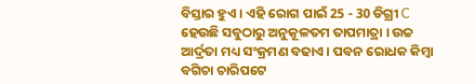ବିସ୍ତାର ହୁଏ । ଏହି ରୋଗ ପାଇଁ 25 - 30 ଡିଗ୍ରୀ C ହେଉଛି ସବୁଠାରୁ ଅନୁକୂଳତମ ତାପମାତ୍ରା । ଉଚ୍ଚ ଆର୍ଦ୍ରତା ମଧ୍ୟ ସଂକ୍ରମଣ ବଢାଏ । ପବନ ରୋଧକ କିମ୍ବା ବଗିଚା ଚାରିପଟେ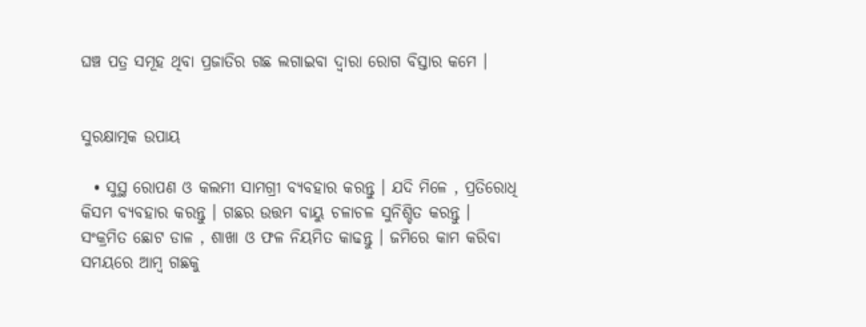ଘଞ୍ଚ ପତ୍ର ସମୂହ ଥିବା ପ୍ରଜାତିର ଗଛ ଲଗାଇବା ଦ୍ଵାରା ରୋଗ ବିସ୍ତାର କମେ ।


ସୁରକ୍ଷାତ୍ମକ ଉପାୟ

  • ସୁସ୍ଥ ରୋପଣ ଓ କଲମୀ ସାମଗ୍ରୀ ବ୍ୟବହାର କରନ୍ତୁ । ଯଦି ମିଳେ , ପ୍ରତିରୋଧି କିସମ ବ୍ୟବହାର କରନ୍ତୁ । ଗଛର ଉତ୍ତମ ବାୟୁ ଚଳାଚଳ ସୁନିଶ୍ଚିତ କରନ୍ତୁ । ସଂକ୍ରମିତ ଛୋଟ ଡାଳ , ଶାଖା ଓ ଫଳ ନିୟମିତ କାଢନ୍ତୁ । ଜମିରେ କାମ କରିବା ସମୟରେ ଆମ୍ବ ଗଛକୁ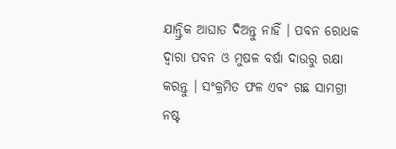ଯାନ୍ତ୍ରିକ ଆଘାତ ଦିଅନ୍ତୁ ନାହିଁ । ପବନ ରୋଧକ ଦ୍ଵାରା ପବନ ଓ ମୁଷଳ ବର୍ଷା ଦାଉରୁ ରକ୍ଷା କରନ୍ତୁ । ସଂକ୍ରମିତ ଫଳ ଏବଂ ଗଛ ସାମଗ୍ରୀ ନଷ୍ଟ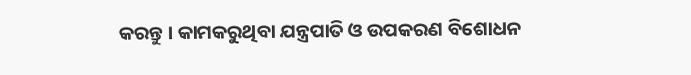କରନ୍ତୁ । କାମକରୁଥିବା ଯନ୍ତ୍ରପାତି ଓ ଉପକରଣ ବିଶୋଧନ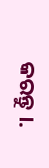କରନ୍ତୁ ।.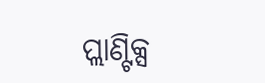ପ୍ଲାଣ୍ଟିକ୍ସ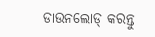ଡାଉନଲୋଡ୍ କରନ୍ତୁ